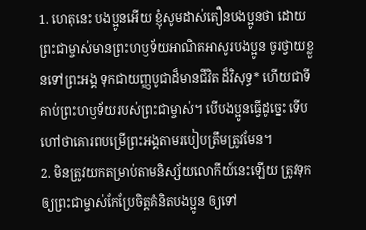1. ហេតុនេះ បងប្អូនអើយ ខ្ញុំសូមដាស់តឿនបងប្អូនថា ដោយព្រះជាម្ចាស់មានព្រះហឫទ័យអាណិតអាសូរបងប្អូន ចូរថ្វាយខ្លួនទៅព្រះអង្គ ទុកជាយញ្ញបូជាដ៏មានជីវិត ដ៏វិសុទ្ធ* ហើយជាទីគាប់ព្រះហឫទ័យរបស់ព្រះជាម្ចាស់។ បើបងប្អូនធ្វើដូច្នេះ ទើបហៅថាគោរពបម្រើព្រះអង្គតាមរបៀបត្រឹមត្រូវមែន។
2. មិនត្រូវយកតម្រាប់តាមនិស្ស័យលោកីយ៍នេះឡើយ ត្រូវទុកឲ្យព្រះជាម្ចាស់កែប្រែចិត្តគំនិតបងប្អូន ឲ្យទៅ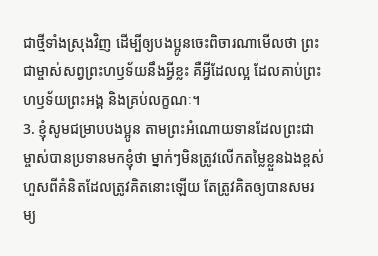ជាថ្មីទាំងស្រុងវិញ ដើម្បីឲ្យបងប្អូនចេះពិចារណាមើលថា ព្រះជាម្ចាស់សព្វព្រះហឫទ័យនឹងអ្វីខ្លះ គឺអ្វីដែលល្អ ដែលគាប់ព្រះហឫទ័យព្រះអង្គ និងគ្រប់លក្ខណៈ។
3. ខ្ញុំសូមជម្រាបបងប្អូន តាមព្រះអំណោយទានដែលព្រះជាម្ចាស់បានប្រទានមកខ្ញុំថា ម្នាក់ៗមិនត្រូវលើកតម្លៃខ្លួនឯងខ្ពស់ ហួសពីគំនិតដែលត្រូវគិតនោះឡើយ តែត្រូវគិតឲ្យបានសមរម្យ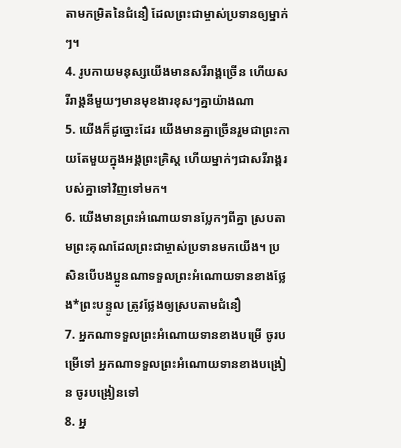តាមកម្រិតនៃជំនឿ ដែលព្រះជាម្ចាស់ប្រទានឲ្យម្នាក់ៗ។
4. រូបកាយមនុស្សយើងមានសរីរាង្គច្រើន ហើយសរីរាង្គនីមួយៗមានមុខងារខុសៗគ្នាយ៉ាងណា
5. យើងក៏ដូច្នោះដែរ យើងមានគ្នាច្រើនរួមជាព្រះកាយតែមួយក្នុងអង្គព្រះគ្រិស្ដ ហើយម្នាក់ៗជាសរីរាង្គរបស់គ្នាទៅវិញទៅមក។
6. យើងមានព្រះអំណោយទានប្លែកៗពីគ្នា ស្របតាមព្រះគុណដែលព្រះជាម្ចាស់ប្រទានមកយើង។ ប្រសិនបើបងប្អូនណាទទួលព្រះអំណោយទានខាងថ្លែង*ព្រះបន្ទូល ត្រូវថ្លែងឲ្យស្របតាមជំនឿ
7. អ្នកណាទទួលព្រះអំណោយទានខាងបម្រើ ចូរបម្រើទៅ អ្នកណាទទួលព្រះអំណោយទានខាងបង្រៀន ចូរបង្រៀនទៅ
8. អ្ន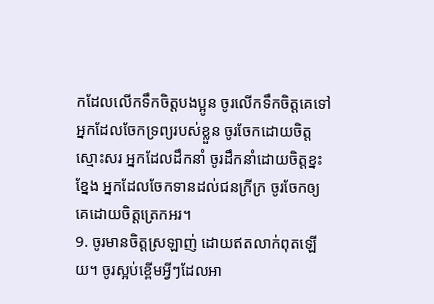កដែលលើកទឹកចិត្តបងប្អូន ចូរលើកទឹកចិត្តគេទៅ អ្នកដែលចែកទ្រព្យរបស់ខ្លួន ចូរចែកដោយចិត្តស្មោះសរ អ្នកដែលដឹកនាំ ចូរដឹកនាំដោយចិត្តខ្នះខ្នែង អ្នកដែលចែកទានដល់ជនក្រីក្រ ចូរចែកឲ្យគេដោយចិត្តត្រេកអរ។
9. ចូរមានចិត្តស្រឡាញ់ ដោយឥតលាក់ពុតឡើយ។ ចូរស្អប់ខ្ពើមអ្វីៗដែលអា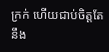ក្រក់ ហើយជាប់ចិត្តតែនឹង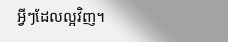អ្វីៗដែលល្អវិញ។